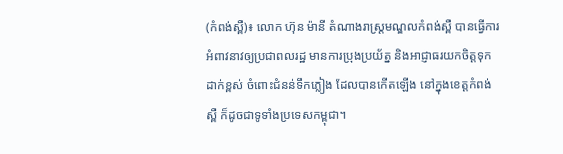(កំពង់ស្ពឺ)៖ លោក ហ៊ុន ម៉ានី តំណាងរាស្ដ្រមណ្ឌលកំពង់ស្ពឺ បានធ្វើការអំពាវនាវឲ្យប្រជាពលរដ្ឋ មានការប្រុងប្រយ័ត្ន និងអាជ្ញាធរយកចិត្តទុកដាក់ខ្ពស់ ចំពោះជំនន់ទឹកភ្លៀង ដែលបានកើតឡើង នៅក្នុងខេត្តកំពង់ស្ពឺ ក៏ដូចជាទូទាំងប្រទេសកម្ពុជា។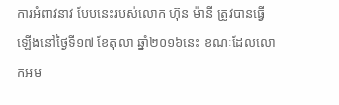ការអំពាវនាវ បែបនេះរបស់លោក ហ៊ុន ម៉ានី ត្រូវបានធ្វើឡើងនៅថ្ងៃទី១៧ ខែតុលា ឆ្នាំ២០១៦នេះ ខណៈដែលលោកអម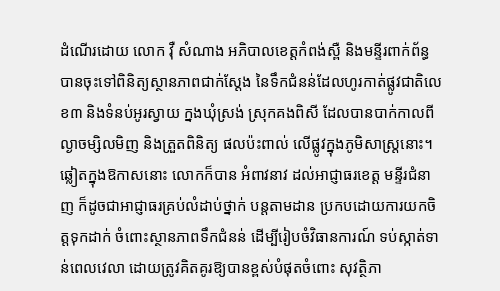ដំណើរដោយ លោក វ៉ឺ សំណាង អភិបាលខេត្តកំពង់ស្ពឺ និងមន្ទីរពាក់ព័ន្ធ បានចុះទៅពិនិត្យស្ថានភាពជាក់ស្តែង នៃទឹកជំនន់ដែលហូរកាត់ផ្លូវជាតិលេខ៣ និងទំនប់អូរស្វាយ ក្នងឃុំស្រង់ ស្រុកគងពិសី ដែលបានបាក់កាលពីល្ងាចម្សិលមិញ និងត្រួតពិនិត្យ ផលប៉ះពាល់ លើផ្លូវក្នុងភូមិសាស្រ្តនោះ។
ឆ្លៀតក្នុងឱកាសនោះ លោកក៏បាន អំពាវនាវ ដល់អាជ្ញាធរខេត្ត មន្ទីរជំនាញ ក៏ដូចជាអាជ្ញាធរគ្រប់លំដាប់ថ្នាក់ បន្តតាមដាន ប្រកបដោយការយកចិត្តទុកដាក់ ចំពោះស្ថានភាពទឹកជំនន់ ដើម្បីរៀបចំវិធានការណ៍ ទប់ស្កាត់ទាន់ពេលវេលា ដោយត្រូវគិតគូរឱ្យបានខ្ពស់បំផុតចំពោះ សុវត្ថិភា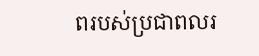ពរបស់ប្រជាពលរ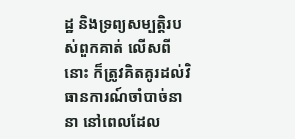ដ្ឋ និងទ្រព្យសម្បត្តិរបស់ពួកគាត់ លើសពីនោះ ក៏ត្រូវគិតគូរដល់វិធានការណ៍ចាំបាច់នានា នៅពេលដែល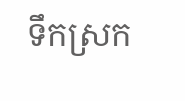ទឹកស្រក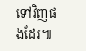ទៅវិញផងដែរ៕